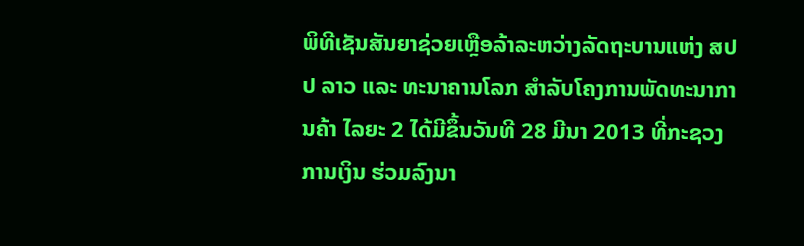ພິທີເຊັນສັນຍາຊ່ວຍເຫຼືອລ້າລະຫວ່າງລັດຖະບານແຫ່ງ ສປປ ລາວ ແລະ ທະນາຄານໂລກ ສຳລັບໂຄງການພັດທະນາການຄ້າ ໄລຍະ 2 ໄດ້ມີຂຶ້ນວັນທີ 28 ມີນາ 2013 ທີ່ກະຊວງການເງິນ ຮ່ວມລົງນາ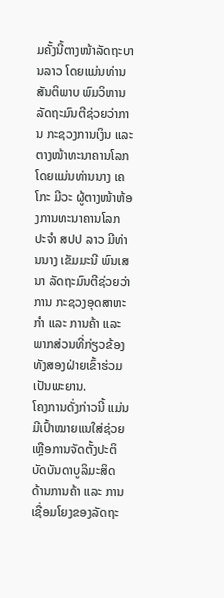ມຄັ້ງນີ້ຕາງໜ້າລັດຖະບານລາວ ໂດຍແມ່ນທ່ານ ສັນຕິພາບ ພົມວິຫານ ລັດຖະມົນຕີຊ່ວຍວ່າການ ກະຊວງການເງິນ ແລະ ຕາງໜ້າທະນາຄານໂລກ ໂດຍແມ່ນທ່ານນາງ ເຄໂກະ ມີວະ ຜູ້ຕາງໜ້າຫ້ອງການທະນາຄານໂລກ ປະຈຳ ສປປ ລາວ ມີທ່ານນາງ ເຂັມມະນີ ພົນເສນາ ລັດຖະມົນຕີຊ່ວຍວ່າການ ກະຊວງອຸດສາຫະກຳ ແລະ ການຄ້າ ແລະ ພາກສ່ວນທີ່ກ່ຽວຂ້ອງທັງສອງຝ່າຍເຂົ້າຮ່ວມເປັນພະຍານ.
ໂຄງການດັ່ງກ່າວນີ້ ແມ່ນມີເປົ້າໝາຍແນໃສ່ຊ່ວຍເຫຼືອການຈັດຕັ້ງປະຕິບັດບັນດາບູລິມະສິດ ດ້ານການຄ້າ ແລະ ການເຊື່ອມໂຍງຂອງລັດຖະ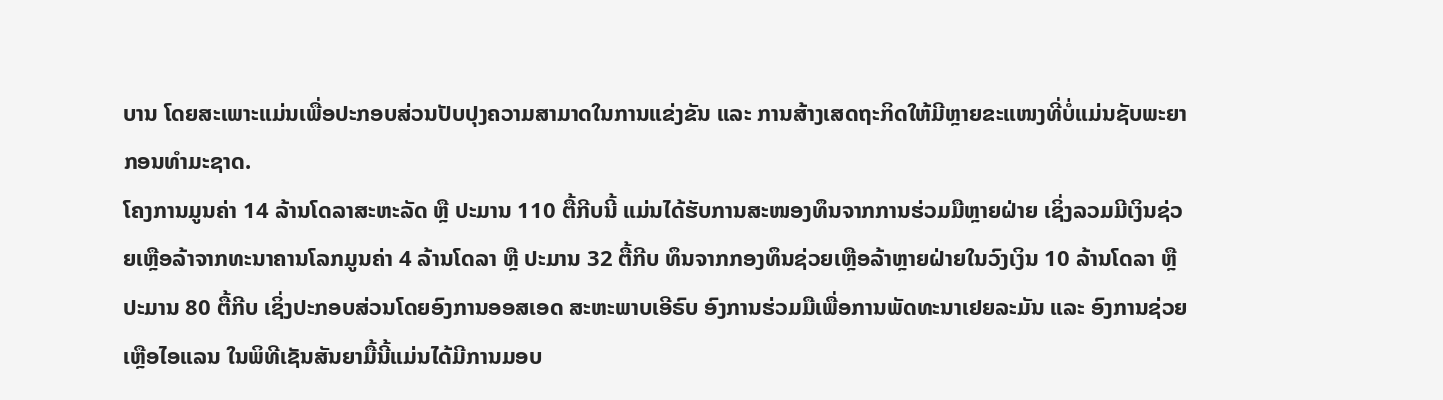ບານ ໂດຍສະເພາະແມ່ນເພື່ອປະກອບສ່ວນປັບປຸງຄວາມສາມາດໃນການແຂ່ງຂັນ ແລະ ການສ້າງເສດຖະກິດໃຫ້ມີຫຼາຍຂະແໜງທີ່ບໍ່ແມ່ນຊັບພະຍາກອນທຳມະຊາດ.
ໂຄງການມູນຄ່າ 14 ລ້ານໂດລາສະຫະລັດ ຫຼື ປະມານ 110 ຕື້ກີບນີ້ ແມ່ນໄດ້ຮັບການສະໜອງທຶນຈາກການຮ່ວມມືຫຼາຍຝ່າຍ ເຊິ່ງລວມມີເງິນຊ່ວຍເຫຼືອລ້າຈາກທະນາຄານໂລກມູນຄ່າ 4 ລ້ານໂດລາ ຫຼື ປະມານ 32 ຕື້ກີບ ທຶນຈາກກອງທຶນຊ່ວຍເຫຼືອລ້າຫຼາຍຝ່າຍໃນວົງເງິນ 10 ລ້ານໂດລາ ຫຼື ປະມານ 80 ຕື້ກີບ ເຊິ່ງປະກອບສ່ວນໂດຍອົງການອອສເອດ ສະຫະພາບເອີຣົບ ອົງການຮ່ວມມືເພື່ອການພັດທະນາເຢຍລະມັນ ແລະ ອົງການຊ່ວຍເຫຼືອໄອແລນ ໃນພິທີເຊັນສັນຍາມື້ນີ້ແມ່ນໄດ້ມີການມອບ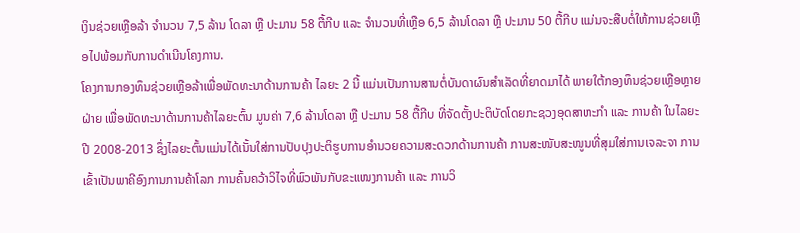ເງິນຊ່ວຍເຫຼືອລ້າ ຈຳນວນ 7,5 ລ້ານ ໂດລາ ຫຼື ປະມານ 58 ຕື້ກີບ ແລະ ຈຳນວນທີ່ເຫຼືອ 6,5 ລ້ານໂດລາ ຫຼື ປະມານ 50 ຕື້ກີບ ແມ່ນຈະສືບຕໍ່ໃຫ້ການຊ່ວຍເຫຼືອໄປພ້ອມກັບການດຳເນີນໂຄງການ.
ໂຄງການກອງທຶນຊ່ວຍເຫຼືອລ້າເພື່ອພັດທະນາດ້ານການຄ້າ ໄລຍະ 2 ນີ້ ແມ່ນເປັນການສານຕໍ່ບັນດາຜົນສຳເລັດທີ່ຍາດມາໄດ້ ພາຍໃຕ້ກອງທຶນຊ່ວຍເຫຼືອຫຼາຍຝ່າຍ ເພື່ອພັດທະນາດ້ານການຄ້າໄລຍະຕົ້ນ ມູນຄ່າ 7,6 ລ້ານໂດລາ ຫຼື ປະມານ 58 ຕື້ກີບ ທີ່ຈັດຕັ້ງປະຕິບັດໂດຍກະຊວງອຸດສາຫະກຳ ແລະ ການຄ້າ ໃນໄລຍະປີ 2008-2013 ຊຶ່ງໄລຍະຕົ້ນແມ່ນໄດ້ເນັ້ນໃສ່ການປັບປຸງປະຕິຮູບການອຳນວຍຄວາມສະດວກດ້ານການຄ້າ ການສະໜັບສະໜູນທີ່ສຸມໃສ່ການເຈລະຈາ ການເຂົ້າເປັນພາຄີອົງການການຄ້າໂລກ ການຄົ້ນຄວ້າວິໄຈທີ່ພົວພັນກັບຂະແໜງການຄ້າ ແລະ ການວິ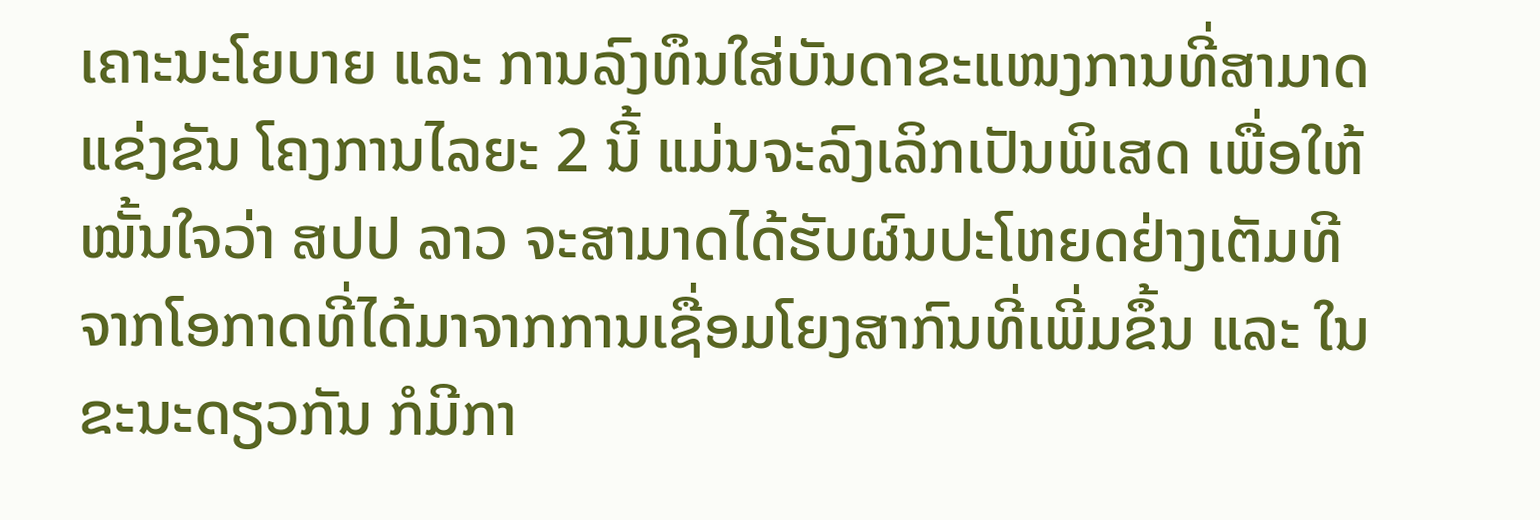ເຄາະນະໂຍບາຍ ແລະ ການລົງທຶນໃສ່ບັນດາຂະແໜງການທີ່ສາມາດແຂ່ງຂັນ ໂຄງການໄລຍະ 2 ນີ້ ແມ່ນຈະລົງເລິກເປັນພິເສດ ເພື່ອໃຫ້ໝັ້ນໃຈວ່າ ສປປ ລາວ ຈະສາມາດໄດ້ຮັບຜົນປະໂຫຍດຢ່າງເຕັມທີ ຈາກໂອກາດທີ່ໄດ້ມາຈາກການເຊື່ອມໂຍງສາກົນທີ່ເພີ່ມຂຶ້ນ ແລະ ໃນຂະນະດຽວກັນ ກໍມີກາ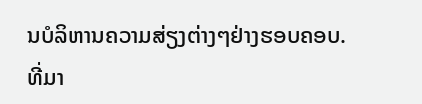ນບໍລິຫານຄວາມສ່ຽງຕ່າງໆຢ່າງຮອບຄອບ.
ທີ່ມາ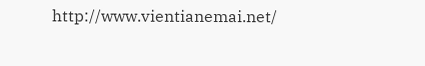http://www.vientianemai.net/